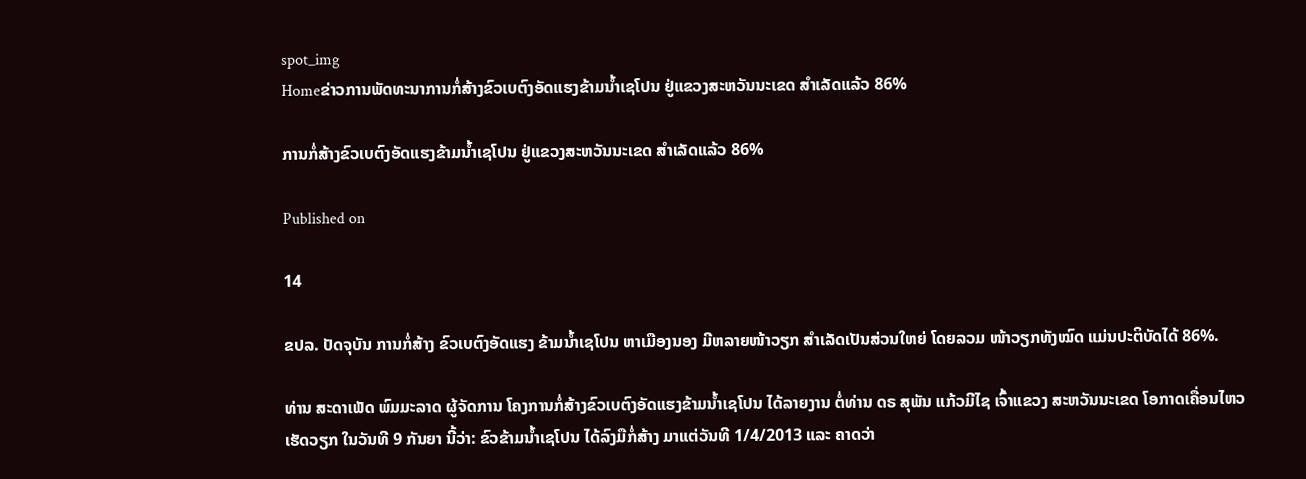spot_img
Homeຂ່າວການພັດທະນາການກໍ່ສ້າງຂົວເບຕົງອັດແຮງຂ້າມນ້ຳເຊໂປນ ຢູ່ແຂວງສະຫວັນນະເຂດ ສຳເລັດແລ້ວ 86%

ການກໍ່ສ້າງຂົວເບຕົງອັດແຮງຂ້າມນ້ຳເຊໂປນ ຢູ່ແຂວງສະຫວັນນະເຂດ ສຳເລັດແລ້ວ 86%

Published on

14

ຂປລ. ປັດຈຸບັນ ການກໍ່ສ້າງ ຂົວເບຕົງອັດແຮງ ຂ້າມນ້ຳເຊໂປນ ຫາເມືອງນອງ ມີຫລາຍໜ້າວຽກ ສຳເລັດເປັນສ່ວນໃຫຍ່ ໂດຍລວມ ໜ້າວຽກທັງໝົດ ແມ່ນປະຕິບັດໄດ້ 86%.

ທ່ານ ສະດາເພັດ ພົມມະລາດ ຜູ້ຈັດການ ໂຄງການກໍ່ສ້າງຂົວເບຕົງອັດແຮງຂ້າມນ້ຳເຊໂປນ ໄດ້ລາຍງານ ຕໍ່ທ່ານ ດຣ ສຸພັນ ແກ້ວມີໄຊ ເຈົ້າແຂວງ ສະຫວັນນະເຂດ ໂອກາດເຄື່ອນໄຫວ ເຮັດວຽກ ໃນວັນທີ 9 ກັນຍາ ນີ້ວ່າ: ຂົວຂ້າມນ້ຳເຊໂປນ ໄດ້ລົງມືກໍ່ສ້າງ ມາແຕ່ວັນທີ 1/4/2013 ແລະ ຄາດວ່າ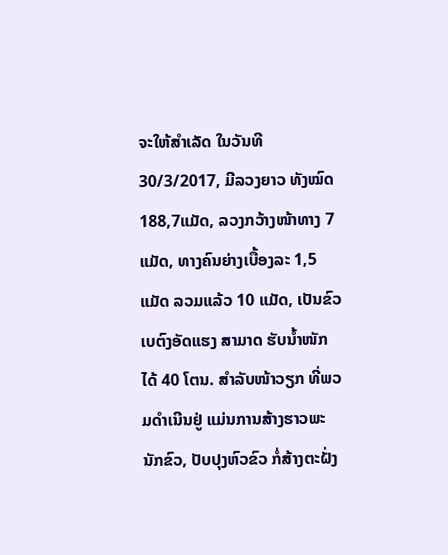ຈະໃຫ້ສຳເລັດ ໃນວັນທີ 30/3/2017, ມີລວງຍາວ ທັງໝົດ 188,7ແມັດ, ລວງກວ້າງໜ້າທາງ 7 ແມັດ, ທາງຄົນຍ່າງເບື້ອງລະ 1,5 ແມັດ ລວມແລ້ວ 10 ແມັດ, ເປັນຂົວເບຕົງອັດແຮງ ສາມາດ ຮັບນ້ຳໜັກໄດ້ 40 ໂຕນ. ສຳລັບໜ້າວຽກ ທີ່ພວມດຳເນີນຢູ່ ແມ່ນການສ້າງຮາວພະນັກຂົວ, ປັບປຸງຫົວຂົວ ກໍ່ສ້າງຕະຝັ່ງ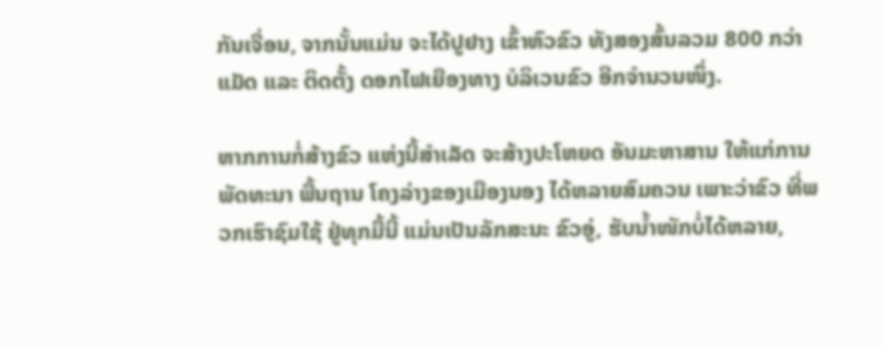ກັນເຈື່ອນ, ຈາກນັ້ນແມ່ນ ຈະໄດ້ປູຢາງ ເຂົ້າຫົວຂົວ ທັງສອງສົ້ນລວມ 800 ກວ່າແມັດ ແລະ ຕິດຕັ້ງ ດອກໄຟເຍືອງທາງ ບໍລິເວນຂົວ ອີກຈຳນວນໜຶ່ງ.

ຫາກການກໍ່ສ້າງຂົວ ແຫ່ງນີ້ສຳເລັດ ຈະສ້າງປະໂຫຍດ ອັນມະຫາສານ ໃຫ້ແກ່ການ ພັດທະນາ ພື້ນຖານ ໂຄງລ່າງຂອງເມືອງນອງ ໄດ້ຫລາຍສົມຄວນ ເພາະວ່າຂົວ ທີ່ພວກເຮົາຊົມໃຊ້ ຢູ່ທຸກມື້ນີ້ ແມ່ນເປັນລັກສະນະ ຂົວອູ່, ຮັບນ້ຳໜັກບໍ່ໄດ້ຫລາຍ,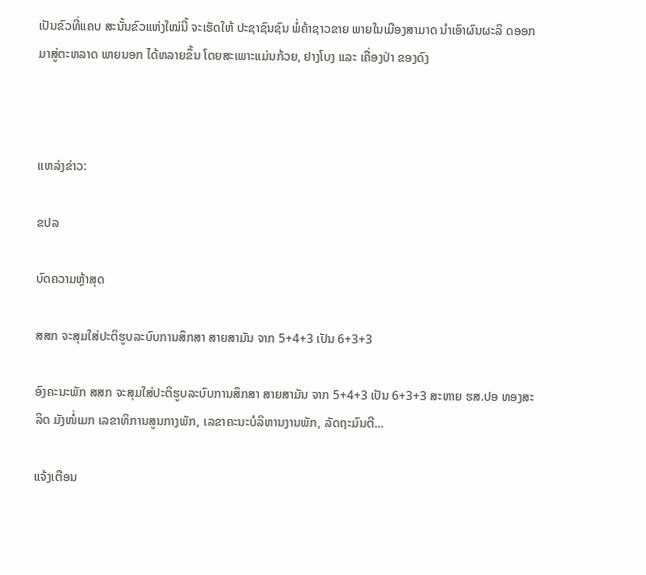ເປັນຂົວທີ່ແຄບ ສະນັ້ນຂົວແຫ່ງໃໝ່ນີ້ ຈະເຮັດໃຫ້ ປະຊາຊົນຊົນ ພໍ່ຄ້າຊາວຂາຍ ພາຍໃນເມືອງສາມາດ ນຳເອົາຜົນຜະລິ ດອອກມາສູ່ຕະຫລາດ ພາຍນອກ ໄດ້ຫລາຍຂຶ້ນ ໂດຍສະເພາະແມ່ນກ້ວຍ, ຢາງໂບງ ແລະ ເຄື່ອງປ່າ ຂອງດົງ



ແຫລ່ງຂ່າວ:

ຂປລ

ບົດຄວາມຫຼ້າສຸດ

ສສກ ຈະສຸມໃສ່ປະຕິຮູບລະບົບການສຶກສາ ສາຍສາມັນ ຈາກ 5+4+3 ເປັນ 6+3+3

ອົງຄະນະພັກ ສສກ ຈະສຸມໃສ່ປະຕິຮູບລະບົບການສຶກສາ ສາຍສາມັນ ຈາກ 5+4+3 ເປັນ 6+3+3 ສະຫາຍ ຮສ.ປອ ທອງສະລິດ ມັງໜໍ່ເມກ ເລຂາທິການສູນກາງພັກ, ເລຂາຄະນະບໍລິຫານງານພັກ, ລັດຖະມົນຕີ...

ແຈ້ງເຕືອນ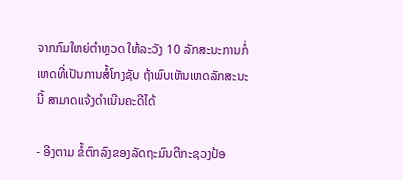ຈາກກົມໃຫຍ່ຕຳຫຼວດ ໃຫ້ລະວັງ 10 ລັກສະນະການກໍ່ເຫດທີ່ເປັນການສໍ້ໂກງຊັບ ຖ້າພົບເຫັນເຫດລັກສະນະນີ້ ສາມາດແຈ້ງດຳເນີນຄະດີໄດ້

- ອີງຕາມ ຂໍ້ຕົກລົງຂອງລັດຖະມົນຕີກະຊວງປ້ອ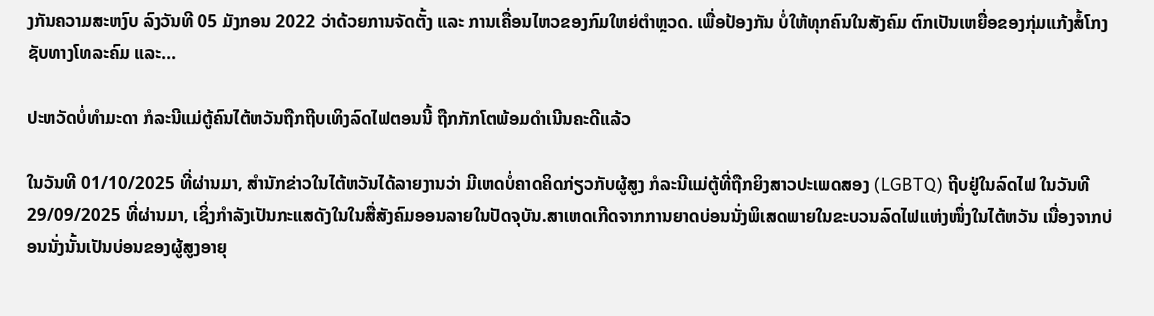ງກັນຄວາມສະຫງົບ ລົງວັນທີ 05 ມັງກອນ 2022 ວ່າດ້ວຍການຈັດຕັ້ງ ແລະ ການເຄື່ອນໄຫວຂອງກົມໃຫຍ່ຕໍາຫຼວດ. ເພື່ອປ້ອງກັນ ບໍ່ໃຫ້ທຸກຄົນໃນສັງຄົມ ຕົກເປັນເຫຍື່ອຂອງກຸ່ມແກ້ງສໍ້ໂກງຊັບທາງໂທລະຄົມ ແລະ...

ປະຫວັດບໍ່ທຳມະດາ ກໍລະນີແມ່ຕູ້ຄົນໄຕ້ຫວັນຖືກຖີບເທິງລົດໄຟຕອນນີ້ ຖືກກັກໂຕພ້ອມດຳເນີນຄະດີແລ້ວ

ໃນວັນທີ 01/10/2025 ທີ່ຜ່ານມາ, ສຳນັກຂ່າວໃນໄຕ້ຫວັນໄດ້ລາຍງານວ່າ ມີເຫດບໍ່ຄາດຄິດກ່ຽວກັບຜູ້ສູງ ກໍລະນີແມ່ຕູ້ທີ່ຖືກຍິງສາວປະເພດສອງ (LGBTQ) ຖີບຢູ່ໃນລົດໄຟ ໃນວັນທີ 29/09/2025 ທີ່ຜ່ານມາ, ເຊິ່ງກຳລັງເປັນກະແສດັງໃນໃນສື່ສັງຄົມອອນລາຍໃນປັດຈຸບັນ.ສາເຫດເກີດຈາກການຍາດບ່ອນນັ່ງພິເສດພາຍໃນຂະບວນລົດໄຟແຫ່ງໜຶ່ງໃນໄຕ້ຫວັນ ເນື່ອງຈາກບ່ອນນັ່ງນັ້ນເປັນບ່ອນຂອງຜູ້ສູງອາຍຸ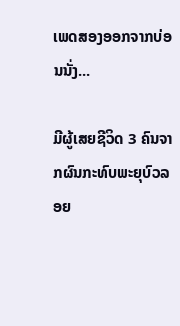ເພດສອງອອກຈາກບ່ອນນັ່ງ...

ມີຜູ້ເສຍຊີວິດ 3 ຄົນຈາກຜົນກະທົບພະຍຸບົວລອຍ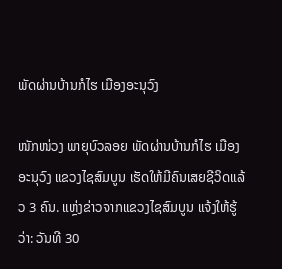ພັດຜ່ານບ້ານກໍໄຮ ເມືອງອະນຸວົງ

ໜັກໜ່ວງ ພາຍຸບົວລອຍ ພັດຜ່ານບ້ານກໍໄຮ ເມືອງອະນຸວົງ ແຂວງໄຊສົມບູນ ເຮັດໃຫ້ມີຄົນເສຍຊີວິດແລ້ວ 3 ຄົນ. ແຫຼ່ງຂ່າວຈາກແຂວງໄຊສົມບູນ ແຈ້ງໃຫ້ຮູ້ວ່າ: ວັນທີ 30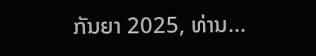ກັນຍາ 2025, ທ່ານ...